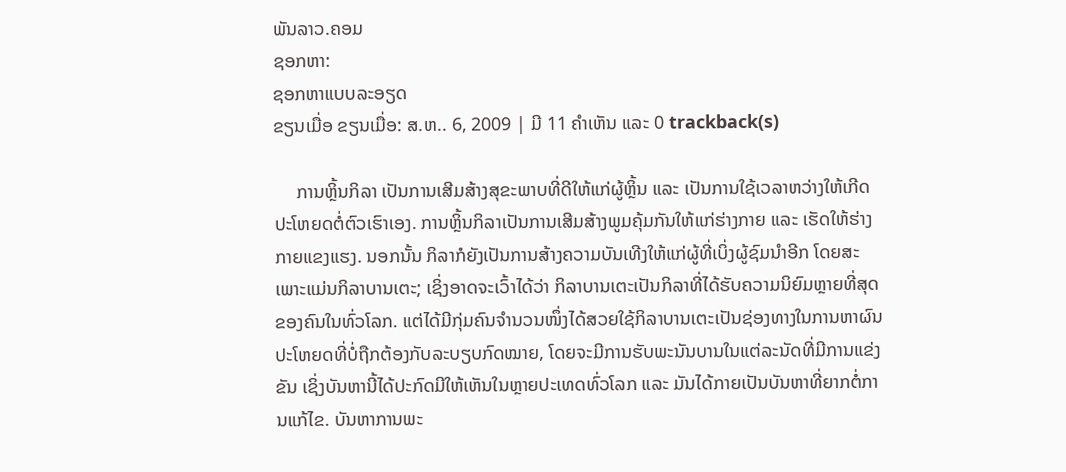ພັນລາວ.ຄອມ
ຊອກຫາ:
ຊອກຫາແບບລະອຽດ
ຂຽນເມື່ອ ຂຽນເມື່ອ: ສ.ຫ.. 6, 2009 | ມີ 11 ຄຳເຫັນ ແລະ 0 trackback(s)

     ການຫຼິ້ນກິລາ ເປັນການເສີມສ້າງສຸຂະພາບທີ່ດີໃຫ້ແກ່ຜູ້ຫຼິ້ນ ແລະ ເປັນການໃຊ້ເວລາຫວ່າງໃຫ້ເກີດປະໂຫຍດຕໍ່ຕົວເຮົາເອງ. ການຫຼິ້ນກິລາເປັນການເສີມສ້າງພູມຄຸ້ມກັນໃຫ້ແກ່ຮ່າງກາຍ ແລະ ເຮັດໃຫ້ຮ່າງກາຍແຂງແຮງ. ນອກນັ້ນ ກິລາກໍຍັງເປັນການສ້າງຄວາມບັນເທີງໃຫ້ແກ່ຜູ້ທີ່ເບິ່ງຜູ້ຊົມນຳອີກ ໂດຍສະເພາະແມ່ນກິລາບານເຕະ; ເຊິ່ງອາດຈະເວົ້າໄດ້ວ່າ ກິລາບານເຕະເປັນກິລາທີ່ໄດ້ຮັບຄວາມນິຍົມຫຼາຍທີ່ສຸດຂອງຄົນໃນທົ່ວໂລກ. ແຕ່ໄດ້ມີກຸ່ມຄົນຈຳນວນໜຶ່ງໄດ້ສວຍໃຊ້ກິລາບານເຕະເປັນຊ່ອງທາງໃນການຫາຜົນປະໂຫຍດທີ່ບໍ່ຖືກຕ້ອງກັບລະບຽບກົດໝາຍ, ໂດຍຈະມີການຮັບພະນັນບານໃນແຕ່ລະນັດທີ່ມີການແຂ່ງຂັນ ເຊິ່ງບັນຫານີ້ໄດ້ປະກົດມີໃຫ້ເຫັນໃນຫຼາຍປະເທດທົ່ວໂລກ ແລະ ມັນໄດ້ກາຍເປັນບັນຫາທີ່ຍາກຕໍ່ການແກ້ໄຂ. ບັນຫາການພະ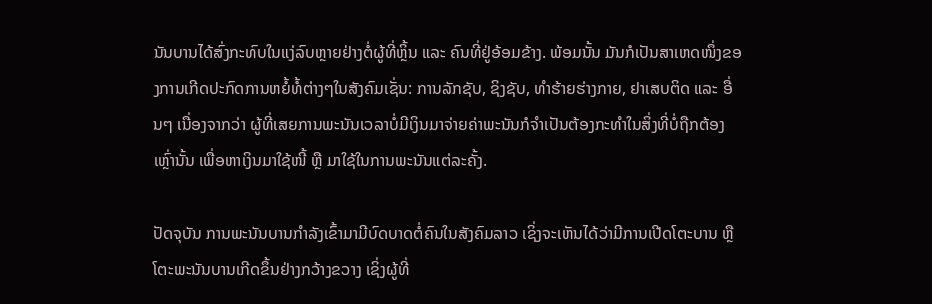ນັນບານໄດ້ສົ່ງກະທົບໃນແງ່ລົບຫຼາຍຢ່າງຕໍ່ຜູ້ທີ່ຫຼິ້ນ ແລະ ຄົນທີ່ຢູ່ອ້ອມຂ້າງ. ພ້ອມນັ້ນ ມັນກໍເປັນສາເຫດໜຶ່ງຂອງການເກີດປະກົດການຫຍໍ້ທໍ້ຕ່າງໆໃນສັງຄົມເຊັ່ນ: ການລັກຊັບ, ຊິງຊັບ, ທຳຮ້າຍຮ່າງກາຍ, ຢາເສບຕິດ ແລະ ອື່ນໆ ເນື່ອງຈາກວ່າ ຜູ້ທີ່ເສຍການພະນັນເວລາບໍ່ມີເງິນມາຈ່າຍຄ່າພະນັນກໍຈຳເປັນຕ້ອງກະທຳໃນສິ່ງທີ່ບໍ່ຖືກຕ້ອງເຫຼົ່ານັ້ນ ເພື່ອຫາເງິນມາໃຊ້ໜີ້ ຫຼື ມາໃຊ້ໃນການພະນັນແຕ່ລະຄັ້ງ.

ປັດຈຸບັນ ການພະນັນບານກຳລັງເຂົ້າມາມີບົດບາດຕໍ່ຄົນໃນສັງຄົມລາວ ເຊິ່ງຈະເຫັນໄດ້ວ່າມີການເປີດໂຕະບານ ຫຼື ໂຕະພະນັນບານເກີດຂຶ້ນຢ່າງກວ້າງຂວາງ ເຊິ່ງຜູ້ທີ່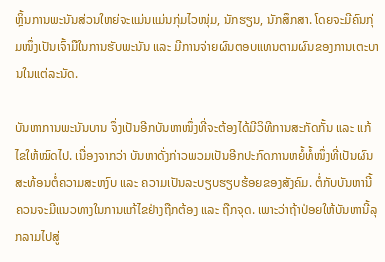ຫຼິ້ນການພະນັນສ່ວນໃຫຍ່ຈະແມ່ນແມ່ນກຸ່ມໄວໜຸ່ມ, ນັກຮຽນ, ນັກສຶກສາ. ໂດຍຈະມີຄົນກຸ່ມໜຶ່ງເປັນເຈົ້າມືໃນການຮັບພະນັນ ແລະ ມີການຈ່າຍຜົນຕອບແທນຕາມຜົນຂອງການເຕະບານໃນແຕ່ລະນັດ.

ບັນຫາການພະນັນບານ ຈຶ່ງເປັນອີກບັນຫາໜຶ່ງທີ່ຈະຕ້ອງໄດ້ມີວິທີການສະກັດກັ້ນ ແລະ ແກ້ໄຂໃຫ້ໝົດໄປ. ເນື່ອງຈາກວ່າ ບັນຫາດັ່ງກ່າວພວມເປັນອີກປະກົດການຫຍໍ້ທໍ້ໜຶ່ງທີ່ເປັນຜົນສະທ້ອນຕໍ່ຄວາມສະຫງົບ ແລະ ຄວາມເປັນລະບຽບຮຽບຮ້ອຍຂອງສັງຄົມ. ຕໍ່ກັບບັນຫານີ້ ຄວນຈະມີແນວທາງໃນການແກ້ໄຂຢ່າງຖືກຕ້ອງ ແລະ ຖືກຈຸດ. ເພາະວ່າຖ້າປ່ອຍໃຫ້ບັນຫານີ້ລຸກລາມໄປສູ່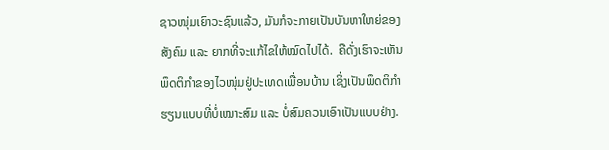ຊາວໜຸ່ມເຍົາວະຊົນແລ້ວ, ມັນກໍຈະກາຍເປັນບັນຫາໃຫຍ່ຂອງສັງຄົມ ແລະ ຍາກທີ່ຈະແກ້ໄຂໃຫ້ໝົດໄປໄດ້.  ຄືດັ່ງເຮົາຈະເຫັນພຶດຕິກຳຂອງໄວໜຸ່ມຢູ່ປະເທດເພື່ອນບ້ານ ເຊິ່ງເປັນພຶດຕິກຳຮຽນແບບທີ່ບໍ່ເໝາະສົມ ແລະ ບໍ່ສົມຄວນເອົາເປັນແບບຢ່າງ.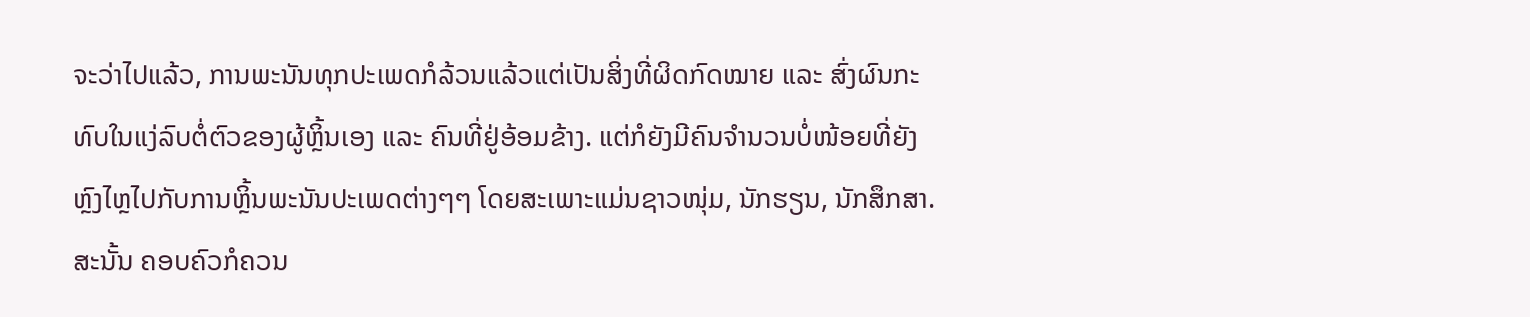ຈະວ່າໄປແລ້ວ, ການພະນັນທຸກປະເພດກໍລ້ວນແລ້ວແຕ່ເປັນສິ່ງທີ່ຜິດກົດໝາຍ ແລະ ສົ່ງຜົນກະທົບໃນແງ່ລົບຕໍ່ຕົວຂອງຜູ້ຫຼິ້ນເອງ ແລະ ຄົນທີ່ຢູ່ອ້ອມຂ້າງ. ແຕ່ກໍຍັງມີຄົນຈຳນວນບໍ່ໜ້ອຍທີ່ຍັງຫຼົງໄຫຼໄປກັບການຫຼິ້ນພະນັນປະເພດຕ່າງໆໆ ໂດຍສະເພາະແມ່ນຊາວໜຸ່ມ, ນັກຮຽນ, ນັກສຶກສາ. ສະນັ້ນ ຄອບຄົວກໍຄວນ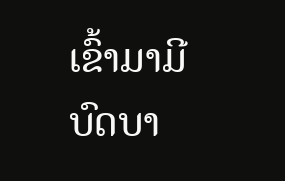ເຂົ້າມາມີບົດບາ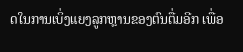ດໃນການເບິ່ງແຍງລູກຫຼານຂອງຕົນຕື່ມອີກ ເພື່ອ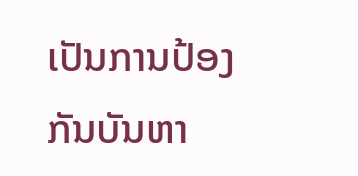ເປັນການປ້ອງກັນບັນຫາ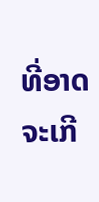ທີ່ອາດຈະເກີ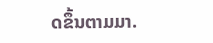ດຂຶ້ນຕາມມາ.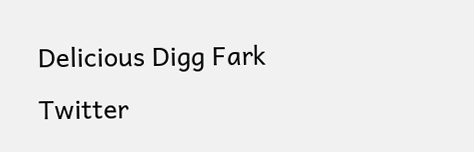Delicious Digg Fark Twitter